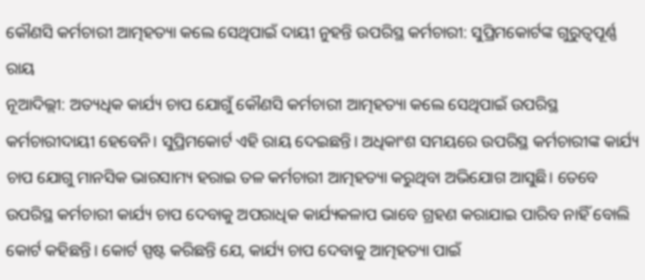କୌଣସି କର୍ମଚାରୀ ଆତ୍ମହତ୍ୟା କଲେ ସେଥିପାଇଁ ଦାୟୀ ନୁହନ୍ତି ଉପରିସ୍ଥ କର୍ମଚାରୀ: ସୁପ୍ରିମକୋର୍ଟଙ୍କ ଗୁରୁତ୍ବପୂର୍ଣ୍ଣ ରାୟ
ନୂଆଦିଲ୍ଲୀ: ଅତ୍ୟଧିକ କାର୍ଯ୍ୟ ଚାପ ଯୋଗୁଁ କୌଣସି କର୍ମଚାରୀ ଆତ୍ମହତ୍ୟା କଲେ ସେଥିପାଇଁ ଉପରିସ୍ଥ କର୍ମଚାରୀଦାୟୀ ହେବେନି। ସୁପ୍ରିମକୋର୍ଟ ଏହି ରାୟ ଦେଇଛନ୍ତି। ଅଧିକାଂଶ ସମୟରେ ଉପରିସ୍ଥ କର୍ମଚାରୀଙ୍କ କାର୍ଯ୍ୟ ଚାପ ଯୋଗୁ ମାନସିକ ଭାରସାମ୍ୟ ହରାଇ ତଳ କର୍ମଚାରୀ ଆତ୍ମହତ୍ୟା କରୁଥିବା ଅଭିଯୋଗ ଆସୁଛି। ତେବେ ଉପରିସ୍ଥ କର୍ମଚାରୀ କାର୍ଯ୍ୟ ଚାପ ଦେବାକୁ ଅପରାଧିକ କାର୍ଯ୍ୟକଳାପ ଭାବେ ଗ୍ରହଣ କରାଯାଇ ପାରିବ ନାହିଁ ବୋଲି କୋର୍ଟ କହିଛନ୍ତି। କୋର୍ଟ ସ୍ପଷ୍ଟ କରିଛନ୍ତି ଯେ, କାର୍ଯ୍ୟ ଚାପ ଦେବାକୁ ଆତ୍ମହତ୍ୟା ପାଇଁ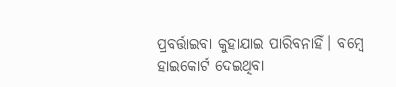ପ୍ରବର୍ତ୍ତାଇବା କୁହାଯାଇ ପାରିବନାହିଁ। ବମ୍ବେ ହାଇକୋର୍ଟ ଦେଇଥିବା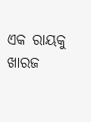ଏକ ରାୟକୁ ଖାରଜ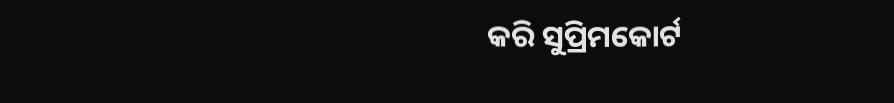କରି ସୁପ୍ରିମକୋର୍ଟ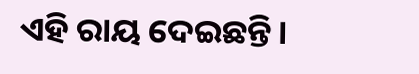ଏହି ରାୟ ଦେଇଛନ୍ତି।